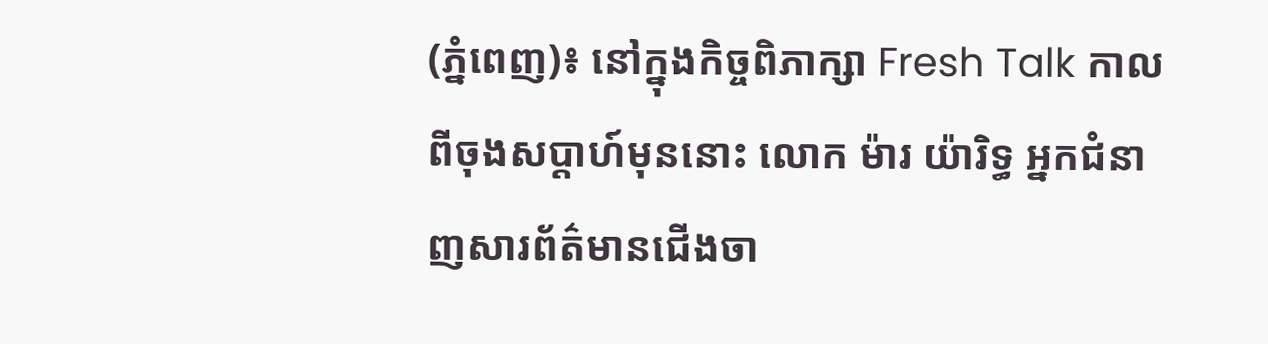(ភ្នំពេញ)៖ នៅក្នុងកិច្ចពិភាក្សា Fresh Talk កាលពីចុងសប្តាហ៍មុននោះ លោក ម៉ារ យ៉ារិទ្ធ អ្នកជំនាញសារព័ត៌មានជើងចា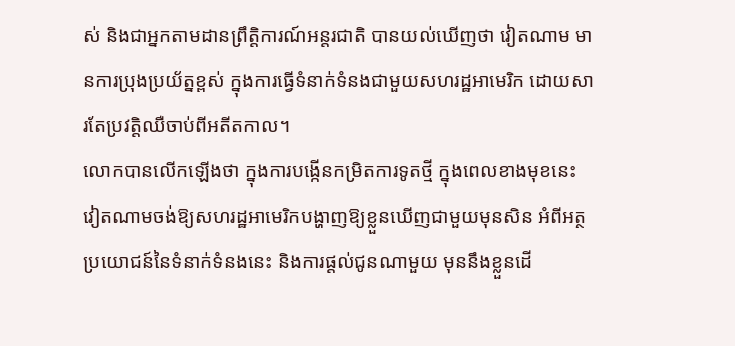ស់ និងជាអ្នកតាមដានព្រឹត្តិការណ៍អន្តរជាតិ បានយល់ឃើញថា វៀតណាម មានការប្រុងប្រយ័ត្នខ្ពស់ ក្នុងការធ្វើទំនាក់ទំនងជាមួយសហរដ្ឋអាមេរិក ដោយសារតែប្រវត្តិឈឺចាប់ពីអតីតកាល។
លោកបានលើកឡើងថា ក្នុងការបង្កើនកម្រិតការទូតថ្មី ក្នុងពេលខាងមុខនេះ វៀតណាមចង់ឱ្យសហរដ្ឋអាមេរិកបង្ហាញឱ្យខ្លួនឃើញជាមួយមុនសិន អំពីអត្ថប្រយោជន៍នៃទំនាក់ទំនងនេះ និងការផ្តល់ជូនណាមួយ មុននឹងខ្លួនដើ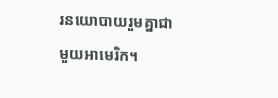រនយោបាយរួមគ្នាជាមួយអាមេរិក។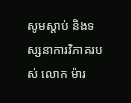សូមស្តាប់ និងទស្សនាការវិភាគរបស់ លោក ម៉ារ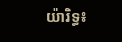យ៉ារិទ្ធ៖